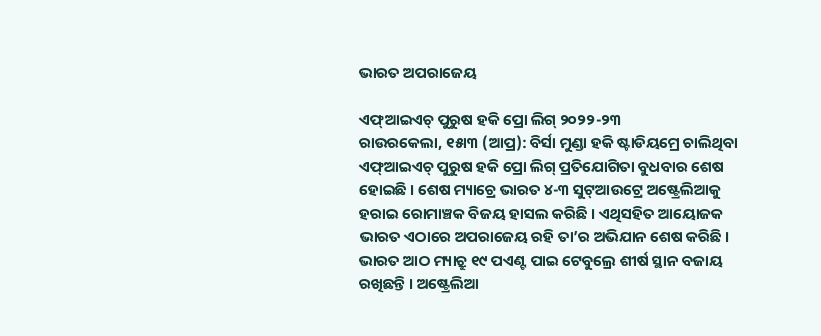ଭାରତ ଅପରାଜେୟ

ଏଫ୍ଆଇଏଚ୍ ପୁରୁଷ ହକି ପ୍ରୋ ଲିଗ୍ ୨୦୨୨-୨୩
ରାଉରକେଲା, ୧୫ା୩ (ଆପ୍ର): ବିର୍ସା ମୁଣ୍ଡା ହକି ଷ୍ଟାଡିୟମ୍ରେ ଚାଲିଥିବା ଏଫ୍ଆଇଏଚ୍ ପୁରୁଷ ହକି ପ୍ରୋ ଲିଗ୍ ପ୍ରତିଯୋଗିତା ବୁଧବାର ଶେଷ ହୋଇଛି । ଶେଷ ମ୍ୟାଚ୍ରେ ଭାରତ ୪-୩ ସୁଟ୍ଆଉଟ୍ରେ ଅଷ୍ଟ୍ରେଲିଆକୁ ହରାଇ ରୋମାଞ୍ଚକ ବିଜୟ ହାସଲ କରିଛି । ଏଥିସହିତ ଆୟୋଜକ ଭାରତ ଏଠାରେ ଅପରାଜେୟ ରହି ତା’ର ଅଭିଯାନ ଶେଷ କରିଛି ।
ଭାରତ ଆଠ ମ୍ୟାଚ୍ରୁ ୧୯ ପଏଣ୍ଟ ପାଇ ଟେବୁଲ୍ରେ ଶୀର୍ଷ ସ୍ଥାନ ବଜାୟ ରଖିଛନ୍ତି । ଅଷ୍ଟ୍ରେଲିଆ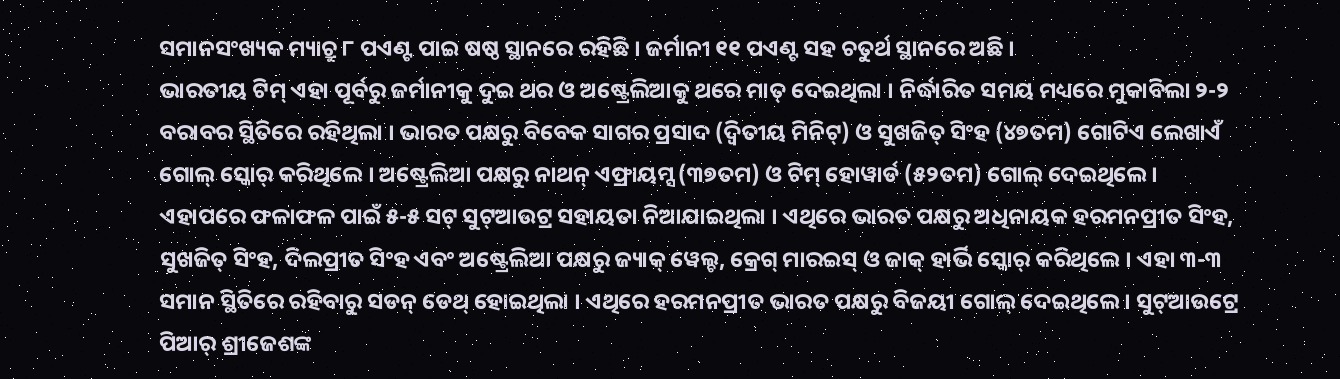ସମାନସଂଖ୍ୟକ ମ୍ୟାଚ୍ରୁ ୮ ପଏଣ୍ଟ ପାଇ ଷଷ୍ଠ ସ୍ଥାନରେ ରହିଛି । ଜର୍ମାନୀ ୧୧ ପଏଣ୍ଟ ସହ ଚତୁର୍ଥ ସ୍ଥାନରେ ଅଛି ।
ଭାରତୀୟ ଟିମ୍ ଏହା ପୂର୍ବରୁ ଜର୍ମାନୀକୁ ଦୁଇ ଥର ଓ ଅଷ୍ଟ୍ରେଲିଆକୁ ଥରେ ମାତ୍ ଦେଇଥିଲା । ନିର୍ଦ୍ଧାରିତ ସମୟ ମଧ୍ୟରେ ମୁକାବିଲା ୨-୨ ବରାବର ସ୍ଥିତିରେ ରହିଥିଲା । ଭାରତ ପକ୍ଷରୁ ବିବେକ ସାଗର ପ୍ରସାଦ (ଦ୍ୱିତୀୟ ମିନିଟ୍) ଓ ସୁଖଜିତ୍ ସିଂହ (୪୭ତମ) ଗୋଟିଏ ଲେଖାଏଁ ଗୋଲ୍ ସ୍କୋର୍ କରିଥିଲେ । ଅଷ୍ଟ୍ରେଲିଆ ପକ୍ଷରୁ ନାଥନ୍ ଏଫ୍ରାୟମ୍ସ (୩୭ତମ) ଓ ଟିମ୍ ହୋୱାର୍ଡ (୫୨ତମ) ଗୋଲ୍ ଦେଇଥିଲେ ।
ଏହାପରେ ଫଳାଫଳ ପାଇଁ ୫-୫ ସଟ୍ ସୁଟ୍ଆଉଟ୍ର ସହାୟତା ନିଆଯାଇଥିଲା । ଏଥିରେ ଭାରତ ପକ୍ଷରୁ ଅଧିନାୟକ ହରମନପ୍ରୀତ ସିଂହ, ସୁଖଜିତ୍ ସିଂହ, ଦିଲପ୍ରୀତ ସିଂହ ଏବଂ ଅଷ୍ଟ୍ରେଲିଆ ପକ୍ଷରୁ ଜ୍ୟାକ୍ ୱେଲ୍ଚ, କ୍ରେଗ୍ ମାରଇସ୍ ଓ ଜାକ୍ ହାର୍ଭି ସ୍କୋର୍ କରିଥିଲେ । ଏହା ୩-୩ ସମାନ ସ୍ଥିତିରେ ରହିବାରୁ ସଡନ୍ ଡେଥ୍ ହୋଇଥିଲା । ଏଥିରେ ହରମନପ୍ରୀତ ଭାରତ ପକ୍ଷରୁ ବିଜୟୀ ଗୋଲ୍ ଦେଇଥିଲେ । ସୁଟ୍ଆଉଟ୍ରେ ପିଆର୍ ଶ୍ରୀଜେଶଙ୍କ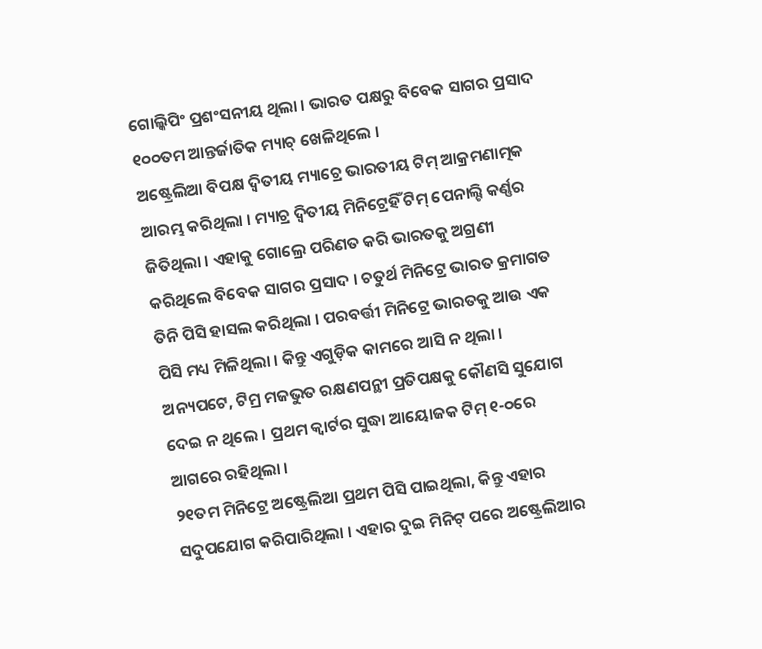ଗୋଲ୍କିପିଂ ପ୍ରଶଂସନୀୟ ଥିଲା । ଭାରତ ପକ୍ଷରୁ ବିବେକ ସାଗର ପ୍ରସାଦ ୧୦୦ତମ ଆନ୍ତର୍ଜାତିକ ମ୍ୟାଚ୍ ଖେଳିଥିଲେ ।
ଅଷ୍ଟ୍ରେଲିଆ ବିପକ୍ଷ ଦ୍ୱିତୀୟ ମ୍ୟାଚ୍ରେ ଭାରତୀୟ ଟିମ୍ ଆକ୍ରମଣାତ୍ମକ ଆରମ୍ଭ କରିଥିଲା । ମ୍ୟାଚ୍ର ଦ୍ୱିତୀୟ ମିନିଟ୍ରେହିଁ ଟିମ୍ ପେନାଲ୍ଟି କର୍ଣ୍ଣର ଜିତିଥିଲା । ଏହାକୁ ଗୋଲ୍ରେ ପରିଣତ କରି ଭାରତକୁ ଅଗ୍ରଣୀ କରିଥିଲେ ବିବେକ ସାଗର ପ୍ରସାଦ । ଚତୁର୍ଥ ମିନିଟ୍ରେ ଭାରତ କ୍ରମାଗତ ତିନି ପିସି ହାସଲ କରିଥିଲା । ପରବର୍ତ୍ତୀ ମିନିଟ୍ରେ ଭାରତକୁ ଆଉ ଏକ ପିସି ମଧ୍ୟ ମିଳିଥିଲା । କିନ୍ତୁ ଏଗୁଡ଼ିକ କାମରେ ଆସି ନ ଥିଲା । ଅନ୍ୟପଟେ, ଟିମ୍ର ମଜଭୁତ ରକ୍ଷଣପନ୍ଥୀ ପ୍ରତିପକ୍ଷକୁ କୌଣସି ସୁଯୋଗ ଦେଇ ନ ଥିଲେ । ପ୍ରଥମ କ୍ୱାର୍ଟର ସୁଦ୍ଧା ଆୟୋଜକ ଟିମ୍ ୧-୦ରେ ଆଗରେ ରହିଥିଲା ।
୨୧ତମ ମିନିଟ୍ରେ ଅଷ୍ଟ୍ରେଲିଆ ପ୍ରଥମ ପିସି ପାଇଥିଲା, କିନ୍ତୁ ଏହାର ସଦୁପଯୋଗ କରିପାରିଥିଲା । ଏହାର ଦୁଇ ମିନିଟ୍ ପରେ ଅଷ୍ଟ୍ରେଲିଆର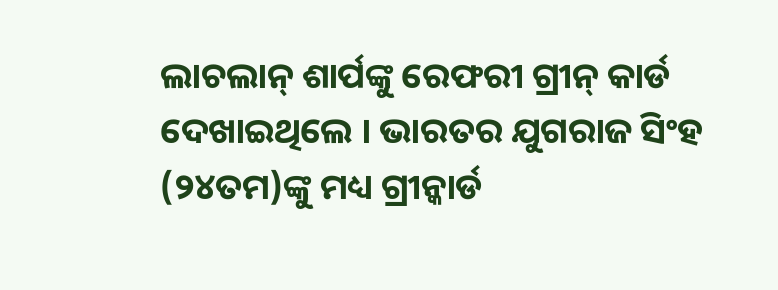ଲାଚଲାନ୍ ଶାର୍ପଙ୍କୁ ରେଫରୀ ଗ୍ରୀନ୍ କାର୍ଡ ଦେଖାଇଥିଲେ । ଭାରତର ଯୁଗରାଜ ସିଂହ (୨୪ତମ)ଙ୍କୁ ମଧ୍ୟ ଗ୍ରୀନ୍କାର୍ଡ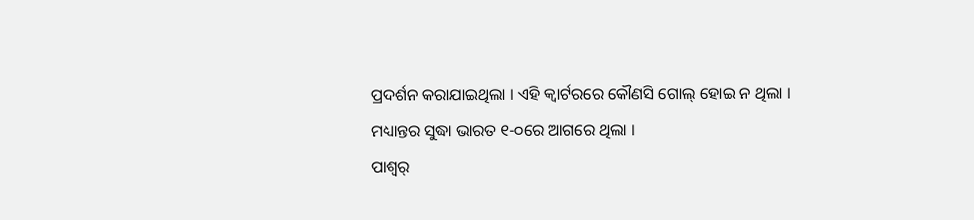ପ୍ରଦର୍ଶନ କରାଯାଇଥିଲା । ଏହି କ୍ୱାର୍ଟରରେ କୌଣସି ଗୋଲ୍ ହୋଇ ନ ଥିଲା । ମଧ୍ୟାନ୍ତର ସୁଦ୍ଧା ଭାରତ ୧-୦ରେ ଆଗରେ ଥିଲା ।
ପାଶ୍ୱର୍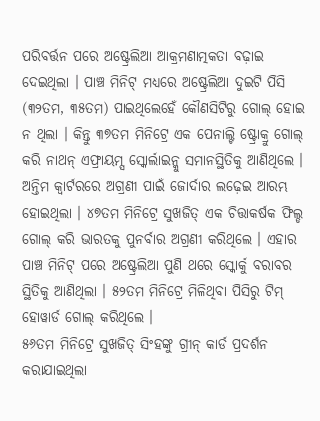ପରିବର୍ତ୍ତନ ପରେ ଅଷ୍ଟ୍ରେଲିଆ ଆକ୍ରମଣାତ୍ମକତା ବଢ଼ାଇ ଦେଇଥିଲା । ପାଞ୍ଚ ମିନିଟ୍ ମଧ୍ୟରେ ଅଷ୍ଟ୍ରେଲିଆ ଦୁଇଟି ପିସି (୩୨ତମ, ୩୫ତମ) ପାଇଥିଲେହେଁ କୌଣସିଟିରୁ ଗୋଲ୍ ହୋଇ ନ ଥିଲା । କିନ୍ତୁ ୩୭ତମ ମିନିଟ୍ରେ ଏକ ପେନାଲ୍ଟି ଷ୍ଟ୍ରୋକ୍ରୁ ଗୋଲ୍ କରି ନାଥନ୍ ଏଫ୍ରାୟମ୍ସ ସ୍କୋର୍ଲାଇନ୍କୁ ସମାନସ୍ଥିତିକୁ ଆଣିଥିଲେ ।
ଅନ୍ତିମ କ୍ୱାର୍ଟରରେ ଅଗ୍ରଣୀ ପାଇଁ ଜୋର୍ଦାର ଲଢ଼େଇ ଆରମ୍ଭ ହୋଇଥିଲା । ୪୭ତମ ମିନିଟ୍ରେ ସୁଖଜିତ୍ ଏକ ଚିତ୍ତାକର୍ଷକ ଫିଲ୍ଡ ଗୋଲ୍ କରି ଭାରତକୁ ପୁନର୍ବାର ଅଗ୍ରଣୀ କରିଥିଲେ । ଏହାର ପାଞ୍ଚ ମିନିଟ୍ ପରେ ଅଷ୍ଟ୍ରେଲିଆ ପୁଣି ଥରେ ସ୍କୋର୍କୁ ବରାବର ସ୍ଥିତିକୁ ଆଣିଥିଲା । ୫୨ତମ ମିନିଟ୍ରେ ମିଳିଥିବା ପିସିରୁ ଟିମ୍ ହୋୱାର୍ଡ ଗୋଲ୍ କରିଥିଲେ ।
୫୬ତମ ମିନିଟ୍ରେ ସୁଖଜିତ୍ ସିଂହଙ୍କୁ ଗ୍ରୀନ୍ କାର୍ଡ ପ୍ରଦର୍ଶନ କରାଯାଇଥିଲା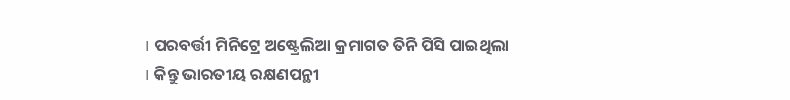। ପରବର୍ତ୍ତୀ ମିନିଟ୍ରେ ଅଷ୍ଟ୍ରେଲିଆ କ୍ରମାଗତ ତିନି ପିସି ପାଇଥିଲା । କିନ୍ତୁ ଭାରତୀୟ ରକ୍ଷଣପନ୍ଥୀ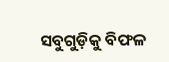ସବୁଗୁଡ଼ିକୁ ବିଫଳ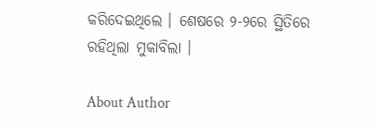କରିଦେଇଥିଲେ । ଶେଷରେ ୨-୨ରେ ସ୍ଥିତିରେ ରହିଥିଲା ମୁକାବିଲା ।

About Author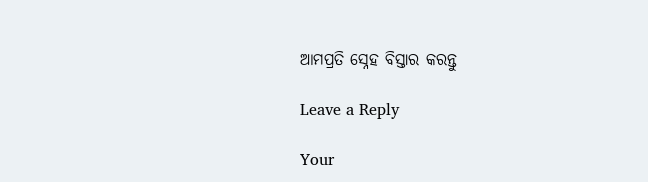ଆମପ୍ରତି ସ୍ନେହ ବିସ୍ତାର କରନ୍ତୁ

Leave a Reply

Your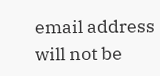email address will not be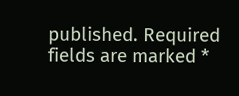published. Required fields are marked *